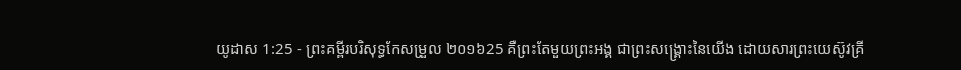យូដាស 1:25 - ព្រះគម្ពីរបរិសុទ្ធកែសម្រួល ២០១៦25 គឺព្រះតែមួយព្រះអង្គ ជាព្រះសង្គ្រោះនៃយើង ដោយសារព្រះយេស៊ូវគ្រី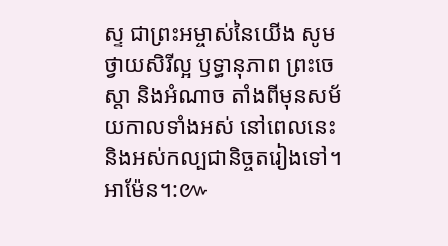ស្ទ ជាព្រះអម្ចាស់នៃយើង សូមថ្វាយសិរីល្អ ឫទ្ធានុភាព ព្រះចេស្តា និងអំណាច តាំងពីមុនសម័យកាលទាំងអស់ នៅពេលនេះ និងអស់កល្បជានិច្ចតរៀងទៅ។ អាម៉ែន។:៚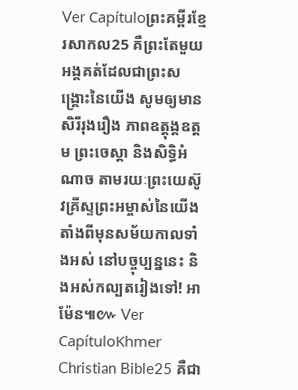Ver Capítuloព្រះគម្ពីរខ្មែរសាកល25 គឺព្រះតែមួយអង្គគត់ដែលជាព្រះសង្គ្រោះនៃយើង សូមឲ្យមានសិរីរុងរឿង ភាពឧត្ដុង្គឧត្ដម ព្រះចេស្ដា និងសិទ្ធិអំណាច តាមរយៈព្រះយេស៊ូវគ្រីស្ទព្រះអម្ចាស់នៃយើង តាំងពីមុនសម័យកាលទាំងអស់ នៅបច្ចុប្បន្ននេះ និងអស់កល្បតរៀងទៅ! អាម៉ែន៕៚ Ver CapítuloKhmer Christian Bible25 គឺជា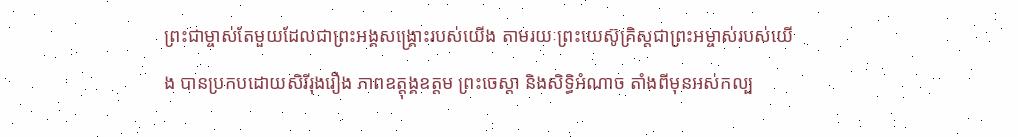ព្រះជាម្ចាស់តែមួយដែលជាព្រះអង្គសង្គ្រោះរបស់យើង តាមរយៈព្រះយេស៊ូគ្រិស្ដជាព្រះអម្ចាស់របស់យើង បានប្រកបដោយសិរីរុងរឿង ភាពឧត្ដុង្គឧត្ដម ព្រះចេស្ដា និងសិទ្ធិអំណាច តាំងពីមុនអស់កល្ប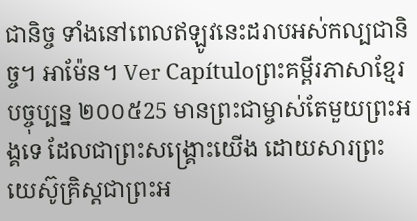ជានិច្ច ទាំងនៅពេលឥឡូវនេះដរាបអស់កល្បជានិច្ច។ អាម៉ែន។ Ver Capítuloព្រះគម្ពីរភាសាខ្មែរបច្ចុប្បន្ន ២០០៥25 មានព្រះជាម្ចាស់តែមួយព្រះអង្គទេ ដែលជាព្រះសង្គ្រោះយើង ដោយសារព្រះយេស៊ូគ្រិស្តជាព្រះអ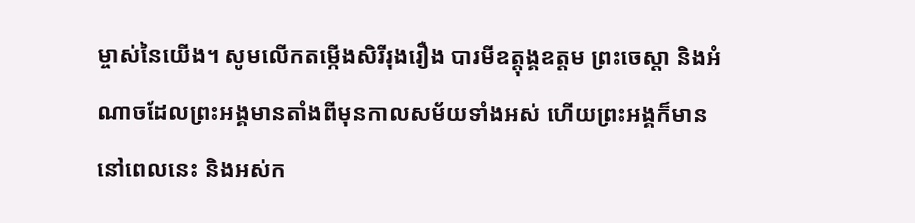ម្ចាស់នៃយើង។ សូមលើកតម្កើងសិរីរុងរឿង បារមីឧត្តុង្គឧត្ដម ព្រះចេស្ដា និងអំណាចដែលព្រះអង្គមានតាំងពីមុនកាលសម័យទាំងអស់ ហើយព្រះអង្គក៏មាននៅពេលនេះ និងអស់ក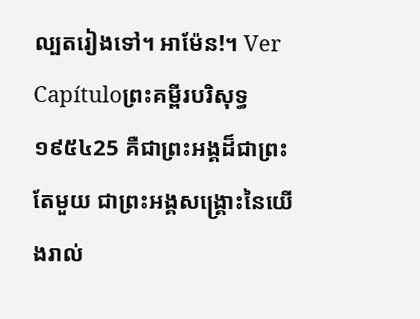ល្បតរៀងទៅ។ អាម៉ែន!។ Ver Capítuloព្រះគម្ពីរបរិសុទ្ធ ១៩៥៤25 គឺជាព្រះអង្គដ៏ជាព្រះតែមួយ ជាព្រះអង្គសង្គ្រោះនៃយើងរាល់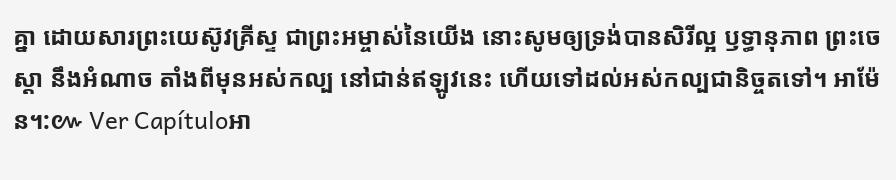គ្នា ដោយសារព្រះយេស៊ូវគ្រីស្ទ ជាព្រះអម្ចាស់នៃយើង នោះសូមឲ្យទ្រង់បានសិរីល្អ ឫទ្ធានុភាព ព្រះចេស្តា នឹងអំណាច តាំងពីមុនអស់កល្ប នៅជាន់ឥឡូវនេះ ហើយទៅដល់អស់កល្បជានិច្ចតទៅ។ អាម៉ែន។:៚ Ver Capítuloអា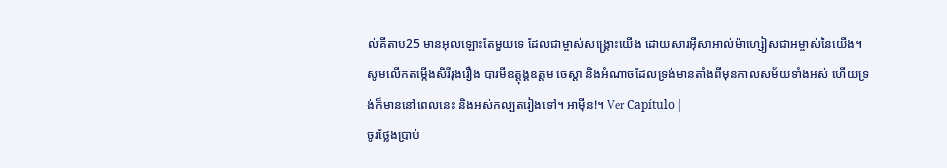ល់គីតាប25 មានអុលឡោះតែមួយទេ ដែលជាម្ចាស់សង្គ្រោះយើង ដោយសារអ៊ីសាអាល់ម៉ាហ្សៀសជាអម្ចាស់នៃយើង។ សូមលើកតម្កើងសិរីរុងរឿង បារមីឧត្ដុង្គឧត្ដម ចេស្ដា និងអំណាចដែលទ្រង់មានតាំងពីមុនកាលសម័យទាំងអស់ ហើយទ្រង់ក៏មាននៅពេលនេះ និងអស់កល្បតរៀងទៅ។ អាម៉ីន!។ Ver Capítulo |
ចូរថ្លែងប្រាប់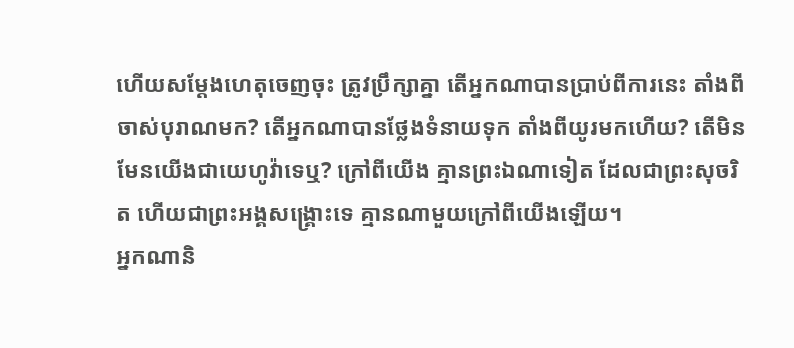ហើយសម្ដែងហេតុចេញចុះ ត្រូវប្រឹក្សាគ្នា តើអ្នកណាបានប្រាប់ពីការនេះ តាំងពីចាស់បុរាណមក? តើអ្នកណាបានថ្លែងទំនាយទុក តាំងពីយូរមកហើយ? តើមិនមែនយើងជាយេហូវ៉ាទេឬ? ក្រៅពីយើង គ្មានព្រះឯណាទៀត ដែលជាព្រះសុចរិត ហើយជាព្រះអង្គសង្គ្រោះទេ គ្មានណាមួយក្រៅពីយើងឡើយ។
អ្នកណានិ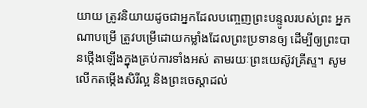យាយ ត្រូវនិយាយដូចជាអ្នកដែលបញ្ចេញព្រះបន្ទូលរបស់ព្រះ អ្នកណាបម្រើ ត្រូវបម្រើដោយកម្លាំងដែលព្រះប្រទានឲ្យ ដើម្បីឲ្យព្រះបានថ្កើងឡើងក្នុងគ្រប់ការទាំងអស់ តាមរយៈព្រះយេស៊ូវគ្រីស្ទ។ សូមលើកតម្កើងសិរីល្អ និងព្រះចេស្តាដល់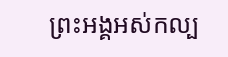ព្រះអង្គអស់កល្ប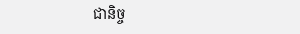ជានិច្ច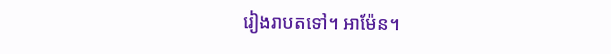រៀងរាបតទៅ។ អាម៉ែន។